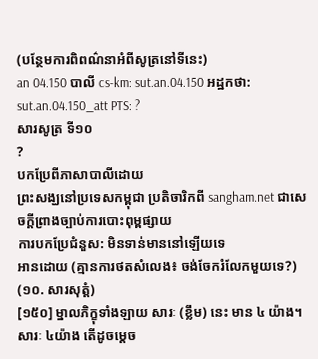(បន្ថែមការពិពណ៌នាអំពីសូត្រនៅទីនេះ)
an 04.150 បាលី cs-km: sut.an.04.150 អដ្ឋកថា: sut.an.04.150_att PTS: ?
សារសូត្រ ទី១០
?
បកប្រែពីភាសាបាលីដោយ
ព្រះសង្ឃនៅប្រទេសកម្ពុជា ប្រតិចារិកពី sangham.net ជាសេចក្តីព្រាងច្បាប់ការបោះពុម្ពផ្សាយ
ការបកប្រែជំនួស: មិនទាន់មាននៅឡើយទេ
អានដោយ (គ្មានការថតសំលេង៖ ចង់ចែករំលែកមួយទេ?)
(១០. សារសុត្តំ)
[១៥០] ម្នាលភិក្ខុទាំងឡាយ សារៈ (ខ្លឹម) នេះ មាន ៤ យ៉ាង។ សារៈ ៤យ៉ាង តើដូចម្តេច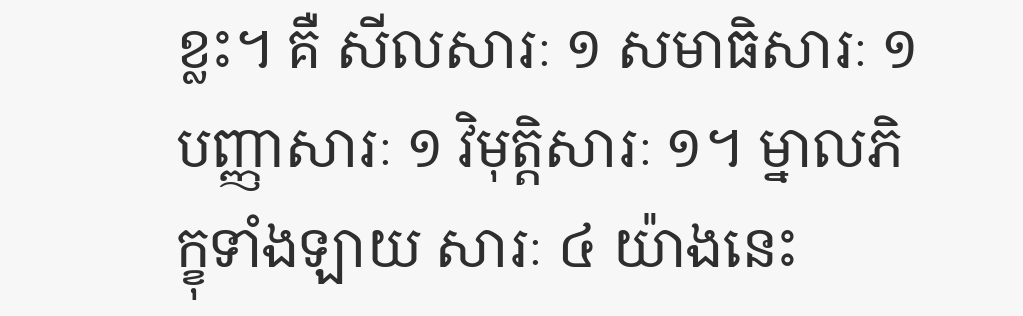ខ្លះ។ គឺ សីលសារៈ ១ សមាធិសារៈ ១ បញ្ញាសារៈ ១ វិមុត្តិសារៈ ១។ ម្នាលភិក្ខុទាំងឡាយ សារៈ ៤ យ៉ាងនេះ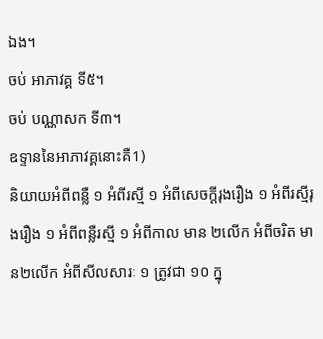ឯង។
ចប់ អាភាវគ្គ ទី៥។
ចប់ បណ្ណាសក ទី៣។
ឧទ្ទាននៃអាភាវគ្គនោះគឺ1)
និយាយអំពីពន្លឺ ១ អំពីរស្មី ១ អំពីសេចក្តីរុងរឿង ១ អំពីរស្មីរុងរឿង ១ អំពីពន្លឺរស្មី ១ អំពីកាល មាន ២លើក អំពីចរិត មាន២លើក អំពីសីលសារៈ ១ ត្រូវជា ១០ ក្នុ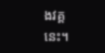ងវគ្គនេះ។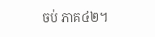ចប់ ភាគ៤២។